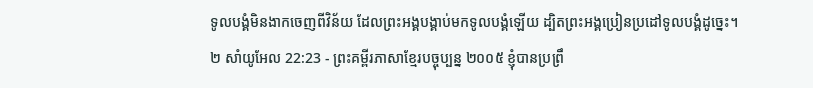ទូលបង្គំមិនងាកចេញពីវិន័យ ដែលព្រះអង្គបង្គាប់មកទូលបង្គំឡើយ ដ្បិតព្រះអង្គប្រៀនប្រដៅទូលបង្គំដូច្នេះ។
២ សាំយូអែល 22:23 - ព្រះគម្ពីរភាសាខ្មែរបច្ចុប្បន្ន ២០០៥ ខ្ញុំបានប្រព្រឹ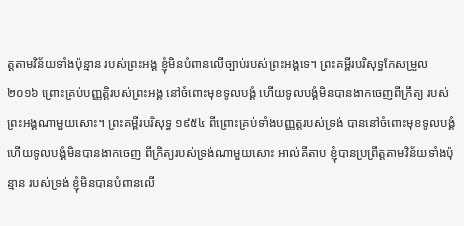ត្តតាមវិន័យទាំងប៉ុន្មាន របស់ព្រះអង្គ ខ្ញុំមិនបំពានលើច្បាប់របស់ព្រះអង្គទេ។ ព្រះគម្ពីរបរិសុទ្ធកែសម្រួល ២០១៦ ព្រោះគ្រប់បញ្ញត្តិរបស់ព្រះអង្គ នៅចំពោះមុខទូលបង្គំ ហើយទូលបង្គំមិនបានងាកចេញពីក្រឹត្យ របស់ព្រះអង្គណាមួយសោះ។ ព្រះគម្ពីរបរិសុទ្ធ ១៩៥៤ ពីព្រោះគ្រប់ទាំងបញ្ញត្តរបស់ទ្រង់ បាននៅចំពោះមុខទូលបង្គំ ហើយទូលបង្គំមិនបានងាកចេញ ពីក្រិត្យរបស់ទ្រង់ណាមួយសោះ អាល់គីតាប ខ្ញុំបានប្រព្រឹត្តតាមវិន័យទាំងប៉ុន្មាន របស់ទ្រង់ ខ្ញុំមិនបានបំពានលើ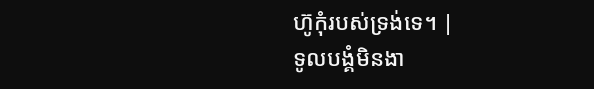ហ៊ូកុំរបស់ទ្រង់ទេ។ |
ទូលបង្គំមិនងា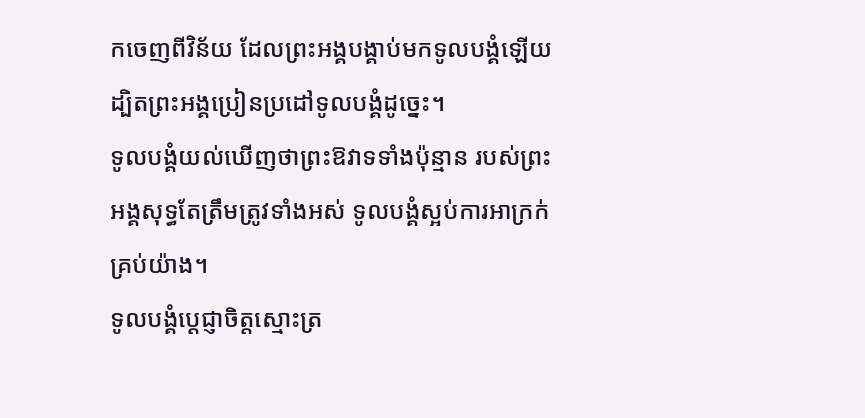កចេញពីវិន័យ ដែលព្រះអង្គបង្គាប់មកទូលបង្គំឡើយ ដ្បិតព្រះអង្គប្រៀនប្រដៅទូលបង្គំដូច្នេះ។
ទូលបង្គំយល់ឃើញថាព្រះឱវាទទាំងប៉ុន្មាន របស់ព្រះអង្គសុទ្ធតែត្រឹមត្រូវទាំងអស់ ទូលបង្គំស្អប់ការអាក្រក់គ្រប់យ៉ាង។
ទូលបង្គំប្ដេជ្ញាចិត្តស្មោះត្រ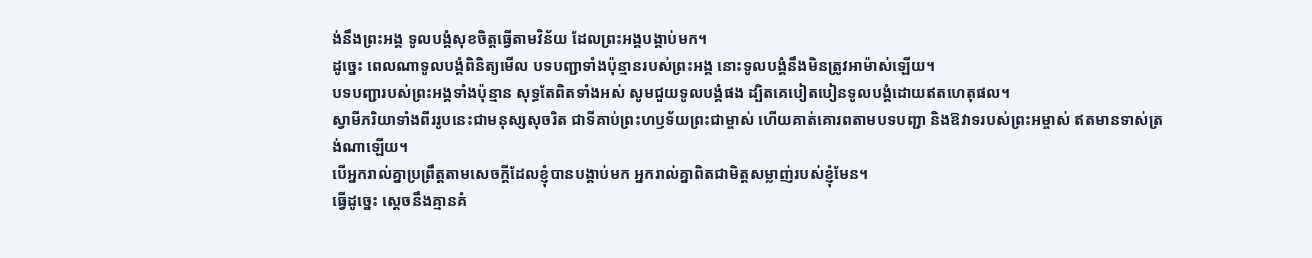ង់នឹងព្រះអង្គ ទូលបង្គំសុខចិត្តធ្វើតាមវិន័យ ដែលព្រះអង្គបង្គាប់មក។
ដូច្នេះ ពេលណាទូលបង្គំពិនិត្យមើល បទបញ្ជាទាំងប៉ុន្មានរបស់ព្រះអង្គ នោះទូលបង្គំនឹងមិនត្រូវអាម៉ាស់ឡើយ។
បទបញ្ជារបស់ព្រះអង្គទាំងប៉ុន្មាន សុទ្ធតែពិតទាំងអស់ សូមជួយទូលបង្គំផង ដ្បិតគេបៀតបៀនទូលបង្គំដោយឥតហេតុផល។
ស្វាមីភរិយាទាំងពីររូបនេះជាមនុស្សសុចរិត ជាទីគាប់ព្រះហឫទ័យព្រះជាម្ចាស់ ហើយគាត់គោរពតាមបទបញ្ជា និងឱវាទរបស់ព្រះអម្ចាស់ ឥតមានទាស់ត្រង់ណាឡើយ។
បើអ្នករាល់គ្នាប្រព្រឹត្តតាមសេចក្ដីដែលខ្ញុំបានបង្គាប់មក អ្នករាល់គ្នាពិតជាមិត្តសម្លាញ់របស់ខ្ញុំមែន។
ធ្វើដូច្នេះ ស្ដេចនឹងគ្មានគំ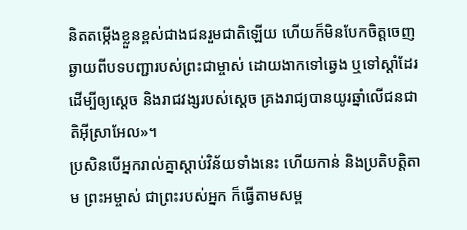និតតម្កើងខ្លួនខ្ពស់ជាងជនរួមជាតិឡើយ ហើយក៏មិនបែកចិត្តចេញឆ្ងាយពីបទបញ្ជារបស់ព្រះជាម្ចាស់ ដោយងាកទៅឆ្វេង ឬទៅស្ដាំដែរ ដើម្បីឲ្យស្ដេច និងរាជវង្សរបស់ស្ដេច គ្រងរាជ្យបានយូរឆ្នាំលើជនជាតិអ៊ីស្រាអែល»។
ប្រសិនបើអ្នករាល់គ្នាស្ដាប់វិន័យទាំងនេះ ហើយកាន់ និងប្រតិបត្តិតាម ព្រះអម្ចាស់ ជាព្រះរបស់អ្នក ក៏ធ្វើតាមសម្ព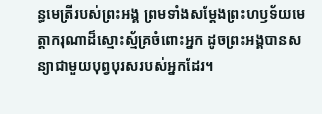ន្ធមេត្រីរបស់ព្រះអង្គ ព្រមទាំងសម្តែងព្រះហឫទ័យមេត្តាករុណាដ៏ស្មោះស្ម័គ្រចំពោះអ្នក ដូចព្រះអង្គបានសន្យាជាមួយបុព្វបុរសរបស់អ្នកដែរ។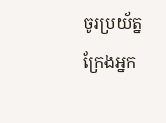ចូរប្រយ័ត្ន ក្រែងអ្នក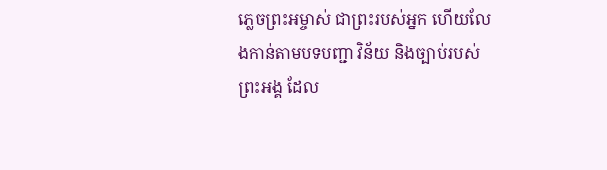ភ្លេចព្រះអម្ចាស់ ជាព្រះរបស់អ្នក ហើយលែងកាន់តាមបទបញ្ជា វិន័យ និងច្បាប់របស់ព្រះអង្គ ដែល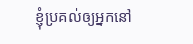ខ្ញុំប្រគល់ឲ្យអ្នកនៅ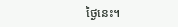ថ្ងៃនេះ។